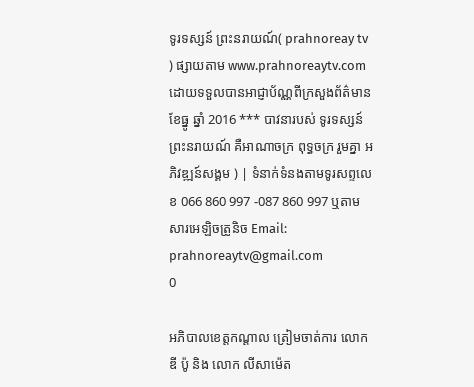ទូរទស្សន៍ ព្រះនរាយណ៍( prahnoreay tv ) ផ្សាយតាម www.prahnoreaytv.com ដោយទទួលបានអាជ្ញាប័ណ្ណពីក្រសួងព័ត៌មានខែធ្នូ ឆ្នាំ 2016 *** បាវនារបស់ ទូរទស្សន៍ ព្រះនរាយណ៍ គឺអាណាចក្រ ពុទ្ធចក្រ រួមគ្នា អភិវឌ្ឍន៍សង្គម ) | ទំនាក់ទំនងតាមទូរសព្ទលេខ 066 860 997 -087 860 997 ឬតាមសារអេឡិចត្រូនិច Email: prahnoreaytv@gmail.com
0

អភិបាលខេត្តកណ្តាល ត្រៀមចាត់ការ លោក ឌី ប៉ូ និង លោក លីសាម៉េត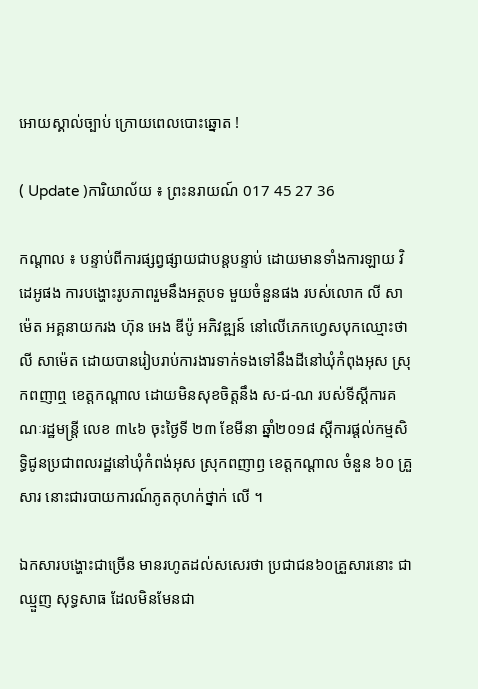អោយស្គាល់ច្បាប់ ក្រោយពេលបោះឆ្នោត !

( Update )ការិយាល័យ ៖ ព្រះនរាយណ៍ 017 45 27 36

កណ្តាល ៖ បន្ទាប់ពីការផ្សព្វផ្សាយជាបន្តបន្ទាប់ ដោយមានទាំងការឡាយ វិដេអូផង ការបង្ហោះរូបភាពរួមនឹងអត្ថបទ មួយចំនួនផង របស់លោក លី សាម៉េត អគ្គនាយករង ហ៊ុន អេង ឌីប៉ូ អភិវឌ្ឍន៍ នៅលើភេកហ្វេសបុកឈ្មោះថា លី សាម៉េត ដោយបានរៀបរាប់ការងារទាក់ទងទៅនឹងដីនៅឃុំកំពុងអុស ស្រុកពញាឮ ខេត្តកណ្តាល ដោយមិនសុខចិត្តនឹង ស-ជ-ណ របស់ទីស្តីការគណៈរដ្ឋមន្រ្តី លេខ ៣៤៦ ចុះថ្ងៃទី ២៣ ខែមីនា ឆ្នាំ២០១៨ ស្តីការផ្តល់កម្មសិទ្ធិជូនប្រជាពលរដ្ឋនៅឃុំកំពង់អុស ស្រុកពញាឭ ខេត្តកណ្តាល ចំនួន ៦០ គ្រួសារ នោះជារបាយការណ៍ភូតកុហក់ថ្នាក់ លើ ។

ឯកសារបង្ហោះជាច្រើន មានរហូតដល់សសេរថា ប្រជាជន៦០គ្រួសារនោះ ជាឈ្មួញ សុទ្ធសាធ ដែលមិនមែនជា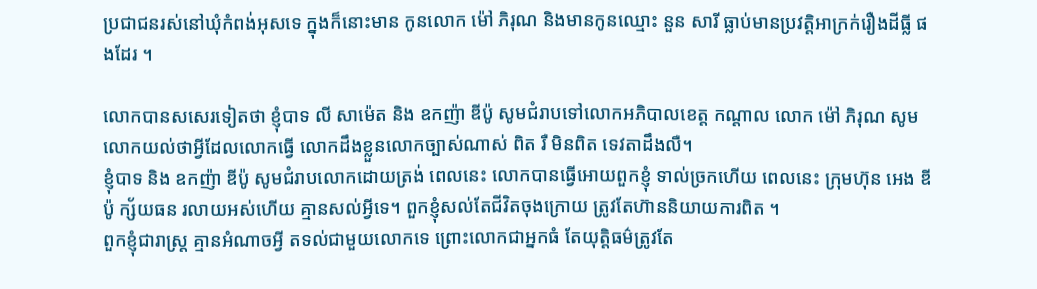ប្រជាជនរស់នៅឃុំកំពង់អុសទេ ក្នុងក៏នោះមាន កូនលោក ម៉ៅ ភិរុណ និងមានកូនឈ្មោះ នួន សារី ធ្លាប់មានប្រវត្តិអាក្រក់រឿងដីធ្លី ផងដែរ ។

លោកបានសសេរទៀតថា ខ្ញុំបាទ លី សាម៉េត និង ឧកញ៉ា ឌីប៉ូ សូមជំរាបទៅលោកអភិបាលខេត្ត កណ្តាល លោក ម៉ៅ ភិរុណ សូមលោកយល់ថាអ្វីដែលលោកធ្វើ លោកដឹងខ្លួនលោកច្បាស់ណាស់ ពិត រឺ មិនពិត ទេវតាដឹងលឺ។
ខ្ញុំបាទ និង ឧកញ៉ា ឌីប៉ូ សូមជំរាបលោកដោយត្រង់ ពេលនេះ លោកបានធ្វើអោយពួកខ្ញុំ ទាល់ច្រកហើយ ពេលនេះ ក្រុមហ៊ុន អេង ឌីប៉ូ ក្ស័យធន រលាយអស់ហើយ គ្មានសល់អ្វីទេ។ ពួកខ្ញុំសល់តែជីវិតចុងក្រោយ ត្រូវតែហ៊ាននិយាយការពិត ។
ពួកខ្ញុំជារាស្រ្ត គ្មានអំណាចអ្វី តទល់ជាមួយលោកទេ ព្រោះលោកជាអ្នកធំ តែយុត្តិធម៌ត្រូវតែ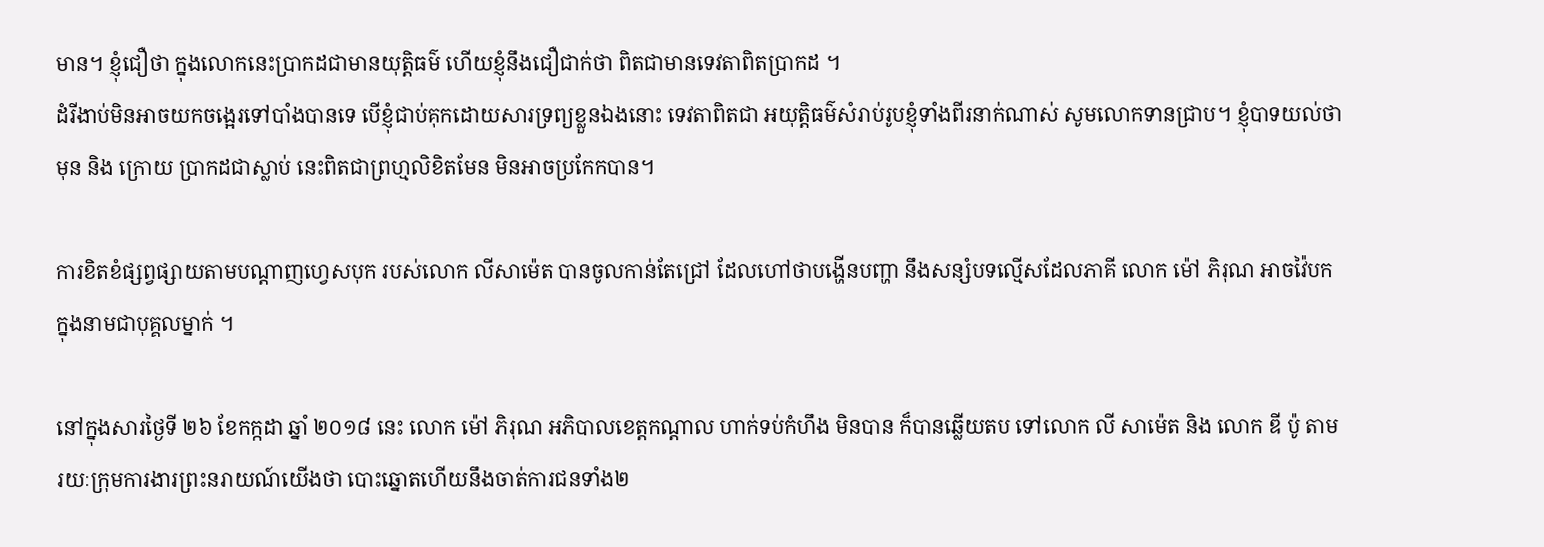មាន។ ខ្ញុំជឿថា ក្នុងលោកនេះប្រាកដជាមានយុត្តិធម៌ ហើយខ្ញុំនឹងជឿជាក់ថា ពិតជាមានទេវតាពិតប្រាកដ ។
ដំរីងាប់មិនអាចយកចង្អេរទៅបាំងបានទេ បើខ្ញុំជាប់គុកដោយសារទ្រព្យខ្លួនឯងនោះ ទេវតាពិតជា អយុត្តិធម៌សំរាប់រូបខ្ញុំទាំងពីរនាក់ណាស់ សូមលោកទានជ្រាប។ ខ្ញុំបាទយល់ថាមុន និង ក្រោយ ប្រាកដជាស្លាប់ នេះពិតជាព្រហ្មលិខិតមែន មិនអាចប្រកែកបាន។

ការខិតខំផ្សព្វផ្សាយតាមបណ្តាញហ្វេសបុក របស់លោក លីសាម៉េត បានចូលកាន់តែជ្រៅ ដែលហៅថាបង្ហើនបញ្ហា នឹងសន្សំបទល្មើសដែលភាគី លោក ម៉ៅ ភិរុណ អាចវ៉ៃបក ក្នុងនាមជាបុគ្គលម្នាក់ ។

នៅក្នុងសារថ្ងៃទី ២៦ ខែកក្កដា ឆ្នាំ ២០១៨ នេះ លោក ម៉ៅ ភិរុណ អភិបាលខេត្តកណ្តាល ហាក់ទប់កំហឹង មិនបាន ក៏បានឆ្លើយតប ទៅលោក លី សាម៉េត និង លោក ឌី ប៉ូ តាមរយៈក្រុមការងារព្រះនរាយណ៍យើងថា បោះឆ្នោតហើយនឹងចាត់ការជនទាំង២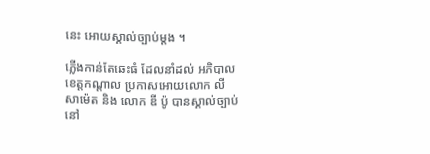នេះ អោយស្គាល់ច្បាប់ម្តង ។

ភ្លើងកាន់តែឆេះធំ ដែលនាំដល់ អភិបាលខេត្តកណ្តាល ប្រកាសអោយលោក លី សាម៉េត និង លោក ឌី ប៉ូ បានស្គាល់ច្បាប់នៅ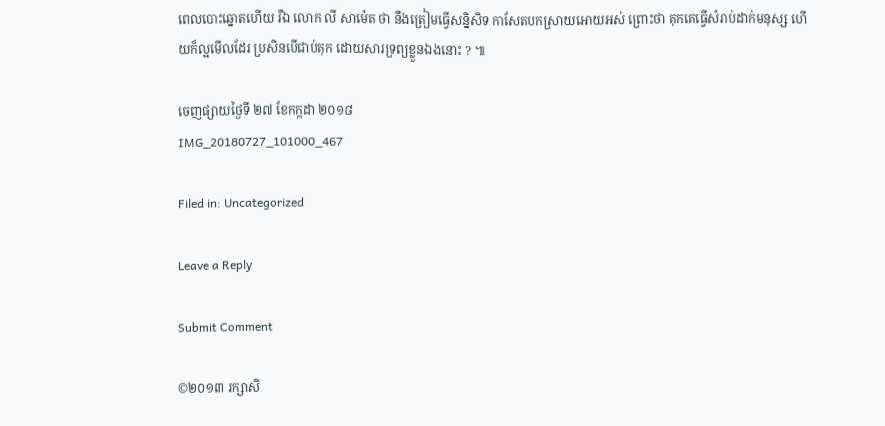ពេលបោះឆ្នោតហើយ រឺឯ លោក លី សាម៉េត ថា នឹងត្រៀមធ្វើសន្និសិទ កាសែតបកស្រាយអោយអស់ ព្រោះថា គុកគេធ្វើសំរាប់ដាក់មនុស្ស ហើយក៏ល្អមើលដែរ ប្រសិនបើជាប់គុក ដោយសារទ្រព្យខ្លួនឯងនោះ ? ៕

ចេញផ្សាយថ្ងៃទី ២៧ ខែកក្កដា ២០១៨
IMG_20180727_101000_467

Filed in: Uncategorized

Leave a Reply

Submit Comment

©២០១៣ រក្សាសិ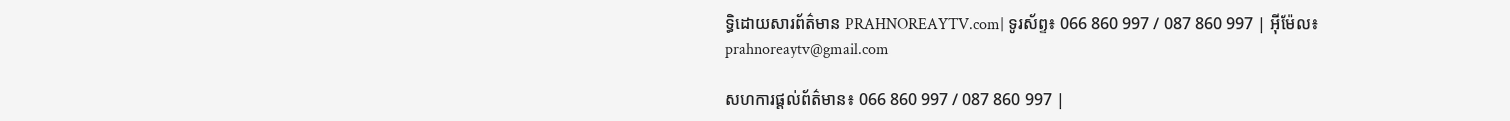ទ្ធិដោយសារព័ត៌មាន PRAHNOREAYTV.com| ទូរស័ព្ទ៖ 066 860 997 / 087 860 997 | អ៊ីម៉ែល៖ prahnoreaytv@gmail.com

សហការផ្តល់ព័ត៌មាន៖ 066 860 997 / 087 860 997 |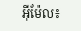អ៊ីម៉ែល៖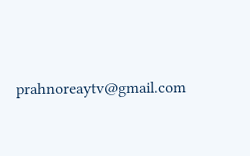prahnoreaytv@gmail.com